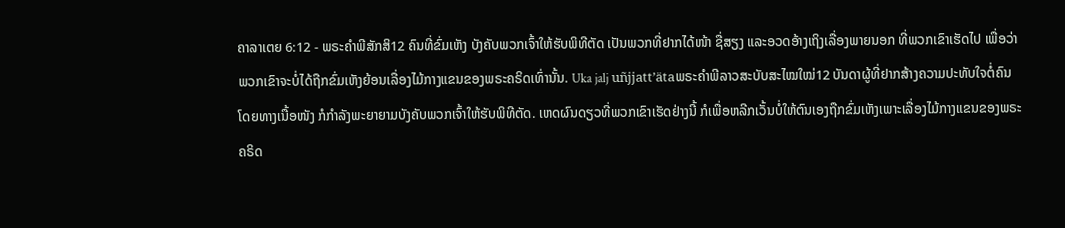ຄາລາເຕຍ 6:12 - ພຣະຄຳພີສັກສິ12 ຄົນທີ່ຂົ່ມເຫັງ ບັງຄັບພວກເຈົ້າໃຫ້ຮັບພິທີຕັດ ເປັນພວກທີ່ຢາກໄດ້ໜ້າ ຊື່ສຽງ ແລະອວດອ້າງເຖິງເລື່ອງພາຍນອກ ທີ່ພວກເຂົາເຮັດໄປ ເພື່ອວ່າພວກເຂົາຈະບໍ່ໄດ້ຖືກຂົ່ມເຫັງຍ້ອນເລື່ອງໄມ້ກາງແຂນຂອງພຣະຄຣິດເທົ່ານັ້ນ. Uka jalj uñjjattʼätaພຣະຄຳພີລາວສະບັບສະໄໝໃໝ່12 ບັນດາຜູ້ທີ່ຢາກສ້າງຄວາມປະທັບໃຈຕໍ່ຄົນໂດຍທາງເນື້ອໜັງ ກໍກຳລັງພະຍາຍາມບັງຄັບພວກເຈົ້າໃຫ້ຮັບພິທີຕັດ. ເຫດຜົນດຽວທີ່ພວກເຂົາເຮັດຢ່າງນີ້ ກໍເພື່ອຫລີກເວັ້ນບໍ່ໃຫ້ຕົນເອງຖືກຂົ່ມເຫັງເພາະເລື່ອງໄມ້ກາງແຂນຂອງພຣະຄຣິດ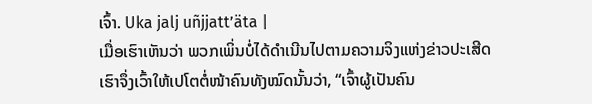ເຈົ້າ. Uka jalj uñjjattʼäta |
ເມື່ອເຮົາເຫັນວ່າ ພວກເພິ່ນບໍ່ໄດ້ດຳເນີນໄປຕາມຄວາມຈິງແຫ່ງຂ່າວປະເສີດ ເຮົາຈຶ່ງເວົ້າໃຫ້ເປໂຕຕໍ່ໜ້າຄົນທັງໝົດນັ້ນວ່າ, “ເຈົ້າຜູ້ເປັນຄົນ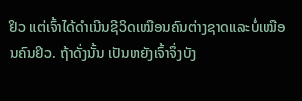ຢິວ ແຕ່ເຈົ້າໄດ້ດຳເນີນຊີວິດເໝືອນຄົນຕ່າງຊາດແລະບໍ່ເໝືອນຄົນຢິວ. ຖ້າດັ່ງນັ້ນ ເປັນຫຍັງເຈົ້າຈຶ່ງບັງ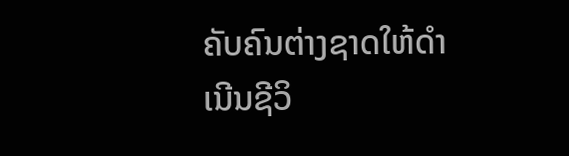ຄັບຄົນຕ່າງຊາດໃຫ້ດຳເນີນຊີວິ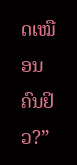ດເໝືອນຄົນຢິວ?”